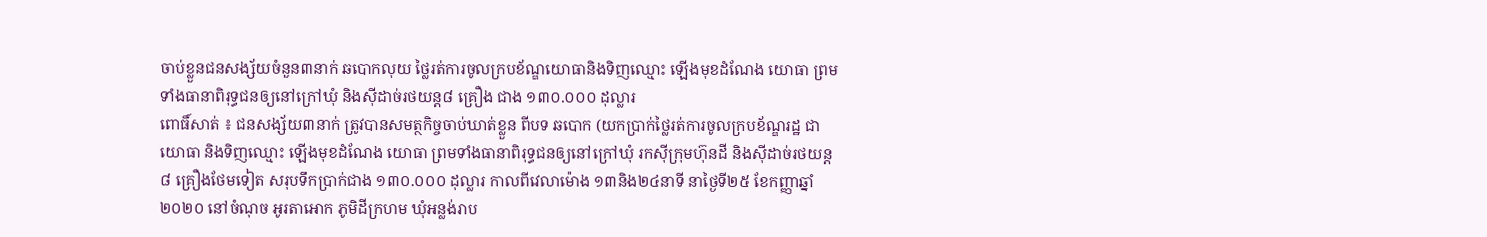ចាប់ខ្លួនជនសង្ស័យចំនួន៣នាក់ ឆបោកលុយ ថ្លៃរត់ការចូលក្របខ័ណ្ឌយោធានិងទិញឈ្មោះ ឡើងមុខដំណែង យោធា ព្រមទាំងធានាពិរុទ្ធជនឲ្យនៅក្រៅឃុំ និងស៊ីដាច់រថយន្ត៨ គ្រឿង ជាង ១៣០.០០០ ដុល្លារ
ពោធិ៍សាត់ ៖ ជនសង្ស័យ៣នាក់ ត្រូវបានសមត្ថកិច្ចចាប់ឃាត់ខ្លួន ពីបទ ឆបោក (យកប្រាក់ថ្លៃរត់ការចូលក្របខ័ណ្ឌរដ្ឋ ជាយោធា និងទិញឈ្មោះ ឡើងមុខដំណែង យោធា ព្រមទាំងធានាពិរុទ្ធជនឲ្យនៅក្រៅឃុំ រកស៊ីក្រុមហ៊ុនដី និងស៊ីដាច់រថយន្ត ៨ គ្រឿងថែមទៀត សរុបទឹកប្រាក់ជាង ១៣០.០០០ ដុល្លារ កាលពីវេលាម៉ោង ១៣និង២៤នាទី នាថ្ងៃទី២៥ ខែកញ្ញាឆ្នាំ២០២០ នៅចំណុច អូរតាអោក ភូមិដីក្រហម ឃុំអន្លង់រាប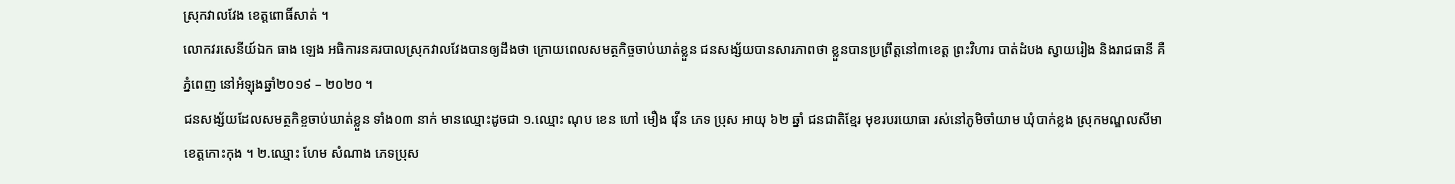ស្រុកវាលវែង ខេត្តពោធិ៍សាត់ ។
លោកវរសេនីយ៍ឯក ធាង ឡេង អធិការនគរបាលស្រុកវាលវែងបានឲ្យដឹងថា ក្រោយពេលសមត្ថកិច្ចចាប់ឃាត់ខ្លួន ជនសង្ស័យបានសារភាពថា ខ្លួនបានប្រព្រឹត្តនៅ៣ខេត្ត ព្រះវិហារ បាត់ដំបង ស្វាយរៀង និងរាជធានី គឺភ្នំពេញ នៅអំឡុងឆ្នាំ២០១៩ – ២០២០ ។
ជនសង្ស័យដែលសមត្ថកិខ្ចចាប់ឃាត់ខ្លួន ទាំង០៣ នាក់ មានឈ្មោះដូចជា ១.ឈ្មោះ ណុប ខេន ហៅ មឿង វ៉ើន ភេទ ប្រុស អាយុ ៦២ ឆ្នាំ ជនជាតិខ្មែរ មុខរបរយោធា រស់នៅភូមិចាំយាម ឃុំបាក់ខ្លង ស្រុកមណ្ឌលសីមា ខេត្តកោះកុង ។ ២.ឈ្មោះ ហែម សំណាង ភេទប្រុស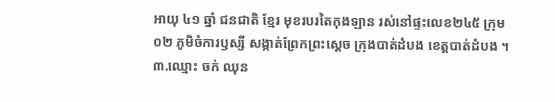អាយុ ៤១ ឆ្នាំ ជនជាតិ ខ្មែរ មុខរបរតៃកុងឡាន រស់នៅផ្ទះលេខ២៤៥ ក្រុម០២ ភូមិចំការឫស្សី សង្កាត់ព្រែកព្រះស្ដេច ក្រុងបាត់ដំបង ខេត្តបាត់ដំបង ។ ៣.ឈ្មោះ ចក់ ឈុន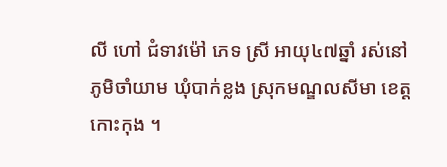លី ហៅ ជំទាវម៉ៅ ភេទ ស្រី អាយុ៤៧ឆ្នាំ រស់នៅភូមិចាំយាម ឃុំបាក់ខ្លង ស្រុកមណ្ឌលសីមា ខេត្តកោះកុង ។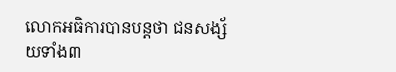លោកអធិការបានបន្តថា ជនសង្ស័យទាំង៣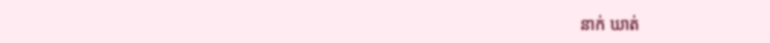នាក់ ឃាត់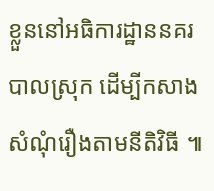ខ្លួននៅអធិការដ្ឋាននគរបាលស្រុក ដើម្បីកសាងសំណុំរឿងតាមនីតិវិធី ៕